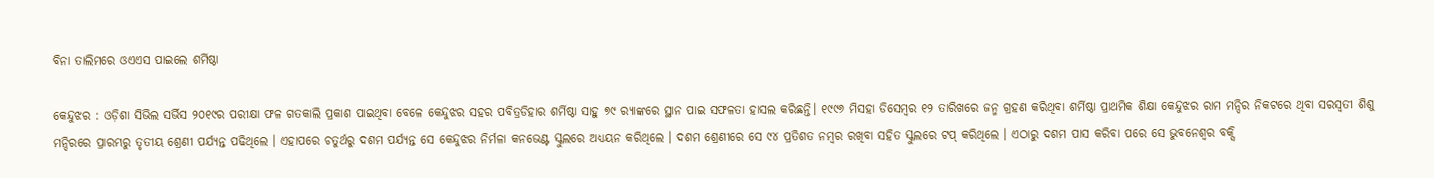ବିନା ତାଲିମରେ ଓଏଏସ ପାଇଲେ ଶର୍ମିଷ୍ଠା

କେନ୍ଦୁଝର : ଓଡ଼ିଶା ସିଭିଲ ସର୍ଭିସ ୨୦୧୯ର ପରୀକ୍ଷା ଫଳ ଗତକାଲି ପ୍ରକାଶ ପାଇଥିବା ବେଳେ କେନ୍ଦୁଝର ସହର ପବିତ୍ରଡିହାର ଶର୍ମିଷ୍ଠା ସାହୁ ୭୯ ର‍୍ୟାଙ୍କରେ ସ୍ଥାନ ପାଇ ସଫଳତା ହାସଲ କରିଛନ୍ତି। ୧୯୯୬ ମିସହା ଡିସେମ୍ବର ୧୨ ତାରିଖରେ ଜନ୍ମ ଗ୍ରହଣ କରିଥିବା ଶର୍ମିଷ୍ଠା ପ୍ରାଥମିକ ଶିକ୍ଷା କେନ୍ଦୁଝର ରାମ ମନ୍ଦିର ନିକଟରେ ଥିବା ସରସ୍ବତୀ ଶିଶୁ ମନ୍ଦିରରେ ପ୍ରାରମ୍ଭରୁ ତୃତୀୟ ଶ୍ରେଣୀ ପର୍ଯ୍ୟନ୍ତ ପଢିଥିଲେ । ଏହାପରେ ଚତୁର୍ଥରୁ ଦଶମ ପର୍ଯ୍ୟନ୍ତ ସେ କେନ୍ଦୁଝର ନିର୍ମଳା କନଭେଣ୍ଟ ସ୍କୁଲରେ ଅଧ୍ୟୟନ କରିଥିଲେ । ଦଶମ ଶ୍ରେଣୀରେ ସେ ୯୪ ପ୍ରତିଶତ ନମ୍ବର ରଖିବା ସହିତ ସ୍କୁଲରେ ଟପ୍ କରିଥିଲେ । ଏଠାରୁ ଦଶମ ପାସ କରିବା ପରେ ସେ ଭୁବନେଶ୍ବର ବକ୍ସି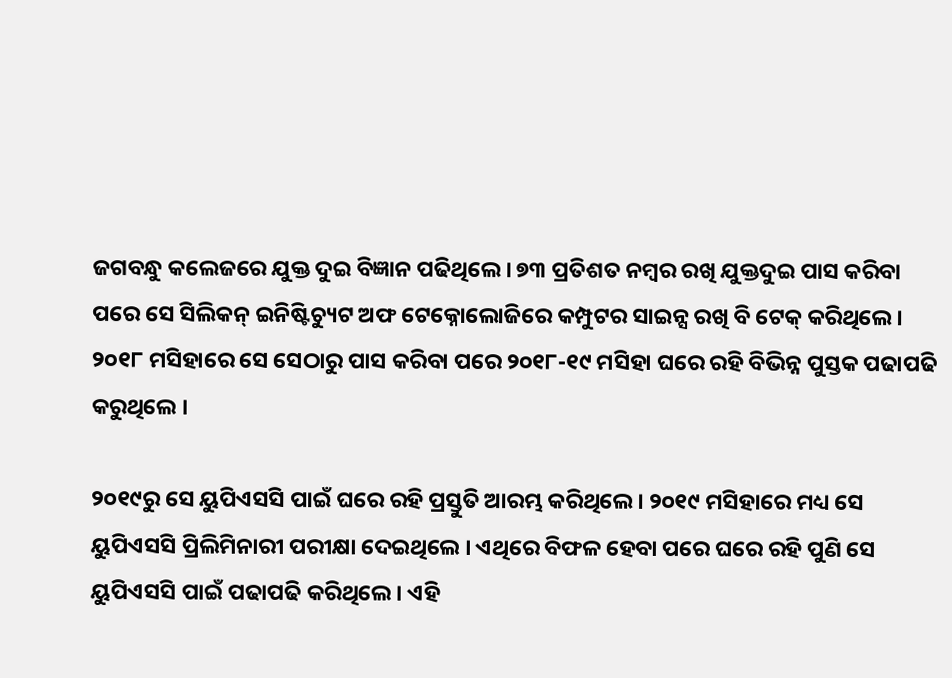ଜଗବନ୍ଧୁ କଲେଜରେ ଯୁକ୍ତ ଦୁଇ ବିଜ୍ଞାନ ପଢିଥିଲେ । ୭୩ ପ୍ରତିଶତ ନମ୍ବର ରଖି ଯୁକ୍ତଦୁଇ ପାସ କରିବା ପରେ ସେ ସିଲିକନ୍ ଇନିଷ୍ଟିଚ୍ୟୁଟ ଅଫ ଟେକ୍ନୋଲୋଜିରେ କମ୍ପୁଟର ସାଇନ୍ସ ରଖି ବି ଟେକ୍ କରିଥିଲେ । ୨୦୧୮ ମସିହାରେ ସେ ସେଠାରୁ ପାସ କରିବା ପରେ ୨୦୧୮-୧୯ ମସିହା ଘରେ ରହି ବିଭିନ୍ନ ପୁସ୍ତକ ପଢାପଢି କରୁଥିଲେ ।

୨୦୧୯ରୁ ସେ ୟୁପିଏସସି ପାଇଁ ଘରେ ରହି ପ୍ରସ୍ତୁତି ଆରମ୍ଭ କରିଥିଲେ । ୨୦୧୯ ମସିହାରେ ମଧ୍ୟ ସେ ୟୁପିଏସସି ପ୍ରିଲିମିନାରୀ ପରୀକ୍ଷା ଦେଇଥିଲେ । ଏଥିରେ ବିଫଳ ହେବା ପରେ ଘରେ ରହି ପୁଣି ସେ ୟୁପିଏସସି ପାଇଁ ପଢାପଢି କରିଥିଲେ । ଏହି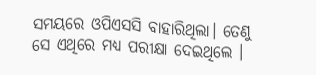ସମୟରେ ଓପିଏସସି ବାହାରିଥିଲା। ତେଣୁ ସେ ଏଥିରେ ମଧ୍ୟ ପରୀକ୍ଷା ଦେଇଥିଲେ ।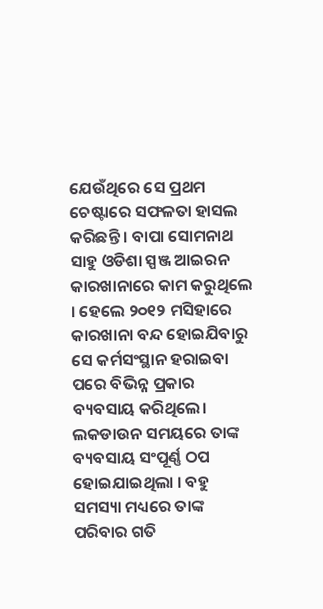ଯେଉଁଥିରେ ସେ ପ୍ରଥମ ଚେଷ୍ଟାରେ ସଫଳତା ହାସଲ କରିଛନ୍ତି । ବାପା ସୋମନାଥ ସାହୁ ଓଡିଶା ସ୍ପଞ୍ଜ ଆଇରନ କାରଖାନାରେ କାମ କରୁଥିଲେ । ହେଲେ ୨୦୧୨ ମସିହାରେ କାରଖାନା ବନ୍ଦ ହୋଇଯିବାରୁ ସେ କର୍ମସଂସ୍ଥାନ ହରାଇବା ପରେ ବିଭିନ୍ନ ପ୍ରକାର ବ୍ୟବସାୟ କରିଥିଲେ। ଲକଡାଉନ ସମୟରେ ତାଙ୍କ ବ୍ୟବସାୟ ସଂପୂର୍ଣ୍ଣ ଠପ ହୋଇଯାଇଥିଲା । ବହୁ ସମସ୍ୟା ମଧ୍ୟରେ ତାଙ୍କ ପରିବାର ଗତି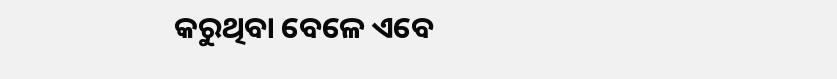କରୁଥିବା ବେଳେ ଏବେ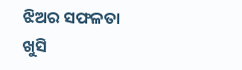ଝିଅର ସଫଳତା ଖୁସି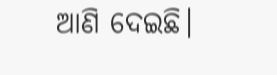ଆଣି ଦେଇଛି।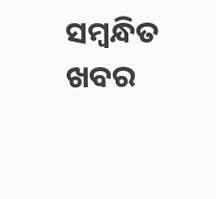ସମ୍ବନ୍ଧିତ ଖବର